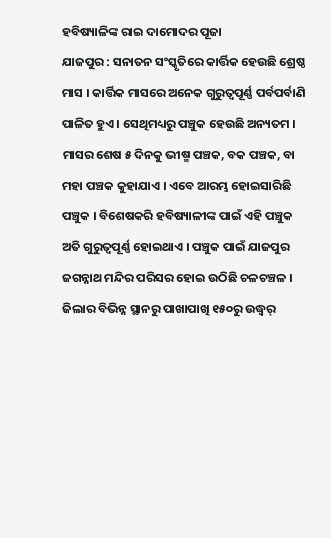ହବିଷ୍ୟାଳିଙ୍କ ରାଇ ଦାମୋଦର ପୂଜା
ଯାଜପୁର : ସନାତନ ସଂସ୍କୃତିରେ କାର୍ତ୍ତିକ ହେଉଛି ଶ୍ରେଷ୍ଠ ମାସ । କାର୍ତ୍ତିକ ମାସରେ ଅନେକ ଗୁରୁତ୍ୱପୂର୍ଣ୍ଣ ପର୍ବପର୍ବାଣି ପାଳିତ ହୁଏ । ସେଥିମଧ୍ୟରୁ ପଞ୍ଚୁକ ହେଉଛି ଅନ୍ୟତମ । ମାସର ଶେଷ ୫ ଦିନକୁ ଭୀଷ୍ମ ପଞ୍ଚକ, ବକ ପଞ୍ଚକ, ବା ମହା ପଞ୍ଚକ କୁହାଯାଏ । ଏବେ ଆରମ୍ଭ ହୋଇସାରିଛି ପଞ୍ଚୁକ । ବିଶେଷକରି ହବିଷ୍ୟାଳୀଙ୍କ ପାଇଁ ଏହି ପଞ୍ଚୁକ ଅତି ଗୁରୁତ୍ୱପୂର୍ଣ୍ଣ ହୋଇଥାଏ । ପଞ୍ଚୁକ ପାଇଁ ଯାଜପୁର ଜଗନ୍ନାଥ ମନ୍ଦିର ପରିସର ହୋଇ ଉଠିଛି ଚଳଚଞ୍ଚଳ । ଜିଲାର ବିଭିନ୍ନ ସ୍ଥାନରୁ ପାଖାପାଖି ୧୫୦ରୁ ଉଦ୍ଧ୍ୱର୍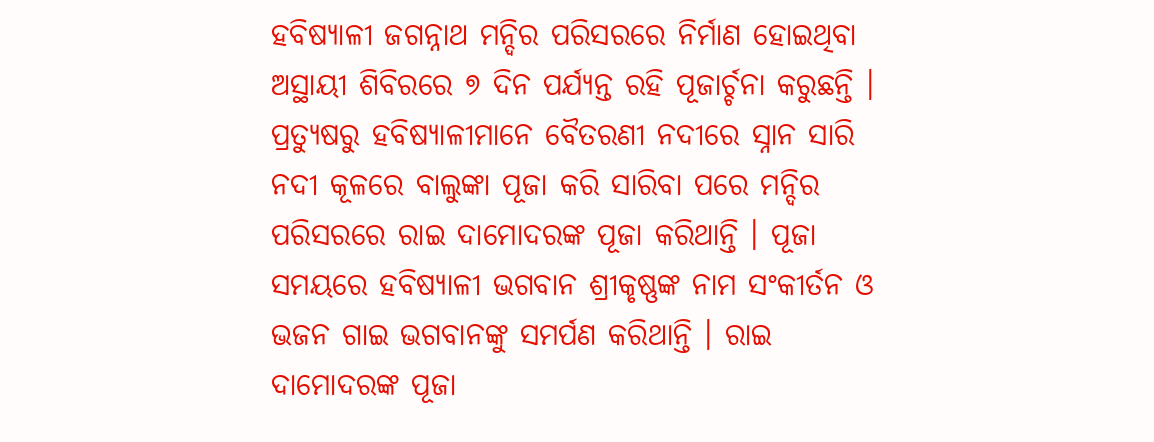ହବିଷ୍ୟାଳୀ ଜଗନ୍ନାଥ ମନ୍ଦିର ପରିସରରେ ନିର୍ମାଣ ହୋଇଥିବା ଅସ୍ଥାୟୀ ଶିବିରରେ ୭ ଦିନ ପର୍ଯ୍ୟନ୍ତ ରହି ପୂଜାର୍ଚ୍ଚନା କରୁଛନ୍ତି ।
ପ୍ରତ୍ୟୁଷରୁ ହବିଷ୍ୟାଳୀମାନେ ବୈତରଣୀ ନଦୀରେ ସ୍ନାନ ସାରି ନଦୀ କୂଳରେ ବାଲୁଙ୍କା ପୂଜା କରି ସାରିବା ପରେ ମନ୍ଦିର ପରିସରରେ ରାଇ ଦାମୋଦରଙ୍କ ପୂଜା କରିଥାନ୍ତି । ପୂଜା ସମୟରେ ହବିଷ୍ୟାଳୀ ଭଗବାନ ଶ୍ରୀକୃଷ୍ଣଙ୍କ ନାମ ସଂକୀର୍ତନ ଓ ଭଜନ ଗାଇ ଭଗବାନଙ୍କୁ ସମର୍ପଣ କରିଥାନ୍ତି । ରାଇ ଦାମୋଦରଙ୍କ ପୂଜା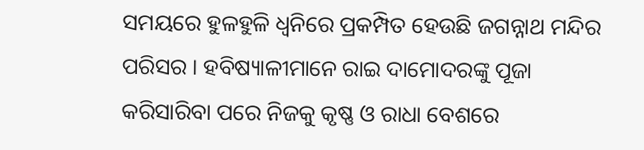ସମୟରେ ହୁଳହୁଳି ଧ୍ୱନିରେ ପ୍ରକମ୍ପିତ ହେଉଛି ଜଗନ୍ନାଥ ମନ୍ଦିର ପରିସର । ହବିଷ୍ୟାଳୀମାନେ ରାଇ ଦାମୋଦରଙ୍କୁ ପୂଜା କରିସାରିବା ପରେ ନିଜକୁ କୃଷ୍ଣ ଓ ରାଧା ବେଶରେ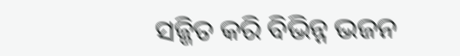ସଜ୍ଜିତ କରି ବିଭିନ୍ନ ଭଜନ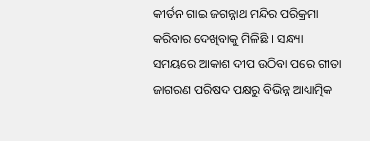କୀର୍ତନ ଗାଇ ଜଗନ୍ନାଥ ମନ୍ଦିର ପରିକ୍ରମା କରିବାର ଦେଖିବାକୁ ମିଳିଛି । ସନ୍ଧ୍ୟା ସମୟରେ ଆକାଶ ଦୀପ ଉଠିବା ପରେ ଗୀତା ଜାଗରଣ ପରିଷଦ ପକ୍ଷରୁ ବିଭିନ୍ନ ଆଧ୍ୟାତ୍ମିକ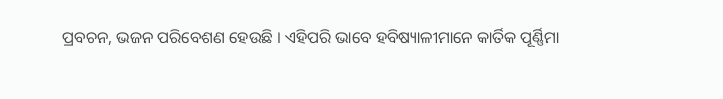ପ୍ରବଚନ, ଭଜନ ପରିବେଶଣ ହେଉଛି । ଏହିପରି ଭାବେ ହବିଷ୍ୟାଳୀମାନେ କାର୍ତିକ ପୂର୍ଣ୍ଣିମା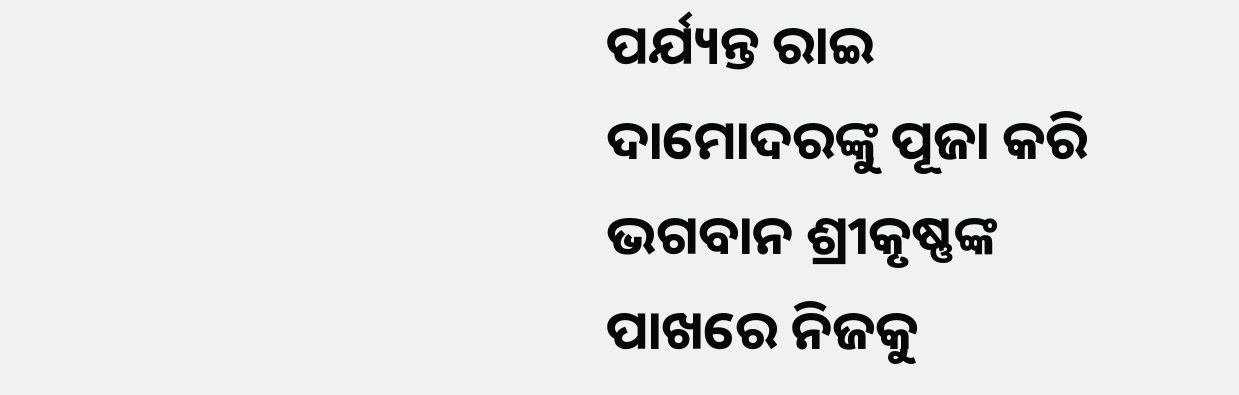ପର୍ଯ୍ୟନ୍ତ ରାଇ ଦାମୋଦରଙ୍କୁ ପୂଜା କରି ଭଗବାନ ଶ୍ରୀକୃଷ୍ଣଙ୍କ ପାଖରେ ନିଜକୁ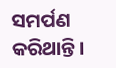ସମର୍ପଣ କରିଥାନ୍ତି ।